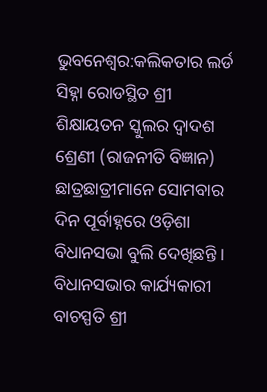ଭୁବନେଶ୍ୱର:କଲିକତାର ଲର୍ଡ ସିହ୍ନା ରୋଡସ୍ଥିତ ଶ୍ରୀ ଶିକ୍ଷାୟତନ ସ୍କୁଲର ଦ୍ୱାଦଶ ଶ୍ରେଣୀ (ରାଜନୀତି ବିଜ୍ଞାନ) ଛାତ୍ରଛାତ୍ରୀମାନେ ସୋମବାର ଦିନ ପୂର୍ବାହ୍ନରେ ଓଡ଼ିଶା ବିଧାନସଭା ବୁଲି ଦେଖିଛନ୍ତି । ବିଧାନସଭାର କାର୍ଯ୍ୟକାରୀ ବାଚସ୍ପତି ଶ୍ରୀ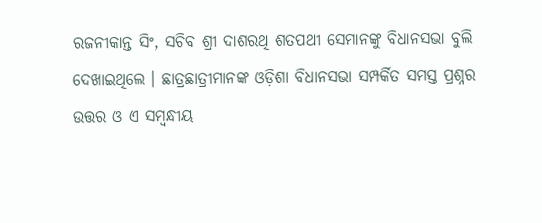ରଜନୀକାନ୍ତ ସିଂ, ସଚିବ ଶ୍ରୀ ଦାଶରଥି ଶତପଥୀ ସେମାନଙ୍କୁ ବିଧାନସଭା ବୁଲି ଦେଖାଇଥିଲେ । ଛାତ୍ରଛାତ୍ରୀମାନଙ୍କ ଓଡ଼ିଶା ବିଧାନସଭା ସମ୍ପର୍କିତ ସମସ୍ତ ପ୍ରଶ୍ନର ଉତ୍ତର ଓ ଏ ସମ୍ବନ୍ଧୀୟ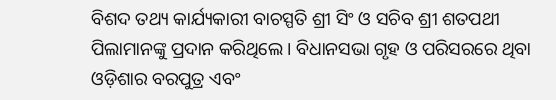ବିଶଦ ତଥ୍ୟ କାର୍ଯ୍ୟକାରୀ ବାଚସ୍ପତି ଶ୍ରୀ ସିଂ ଓ ସଚିବ ଶ୍ରୀ ଶତପଥୀ ପିଲାମାନଙ୍କୁ ପ୍ରଦାନ କରିଥିଲେ । ବିଧାନସଭା ଗୃହ ଓ ପରିସରରେ ଥିବା ଓଡ଼ିଶାର ବରପୁତ୍ର ଏବଂ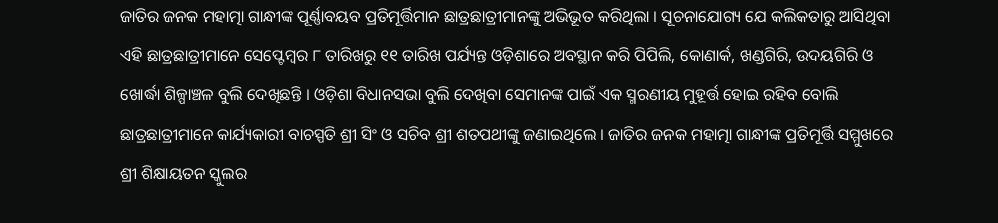ଜାତିର ଜନକ ମହାତ୍ମା ଗାନ୍ଧୀଙ୍କ ପୂର୍ଣ୍ଣାବୟବ ପ୍ରତିମୂର୍ତ୍ତିମାନ ଛାତ୍ରଛାତ୍ରୀମାନଙ୍କୁ ଅଭିଭୂତ କରିଥିଲା । ସୂଚନାଯୋଗ୍ୟ ଯେ କଲିକତାରୁ ଆସିଥିବା ଏହି ଛାତ୍ରଛାତ୍ରୀମାନେ ସେପ୍ଟେମ୍ବର ୮ ତାରିଖରୁ ୧୧ ତାରିଖ ପର୍ଯ୍ୟନ୍ତ ଓଡ଼ିଶାରେ ଅବସ୍ଥାନ କରି ପିପିଲି, କୋଣାର୍କ, ଖଣ୍ଡଗିରି, ଉଦୟଗିରି ଓ ଖୋର୍ଦ୍ଧା ଶିଳ୍ପାଞ୍ଚଳ ବୁଲି ଦେଖିଛନ୍ତି । ଓଡ଼ିଶା ବିଧାନସଭା ବୁଲି ଦେଖିବା ସେମାନଙ୍କ ପାଇଁ ଏକ ସ୍ମରଣୀୟ ମୁହୂର୍ତ୍ତ ହୋଇ ରହିବ ବୋଲି ଛାତ୍ରଛାତ୍ରୀମାନେ କାର୍ଯ୍ୟକାରୀ ବାଚସ୍ପତି ଶ୍ରୀ ସିଂ ଓ ସଚିବ ଶ୍ରୀ ଶତପଥୀଙ୍କୁ ଜଣାଇଥିଲେ । ଜାତିର ଜନକ ମହାତ୍ମା ଗାନ୍ଧୀଙ୍କ ପ୍ରତିମୂର୍ତ୍ତି ସମ୍ମୁଖରେ ଶ୍ରୀ ଶିକ୍ଷାୟତନ ସ୍କୁଲର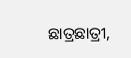ଛାତ୍ରଛାତ୍ରୀ,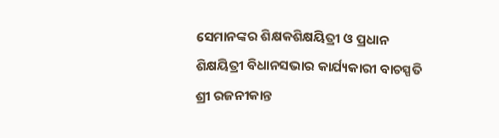ସେମାନଙ୍କର ଶିକ୍ଷକଶିକ୍ଷୟିତ୍ରୀ ଓ ପ୍ରଧାନ ଶିକ୍ଷୟିତ୍ରୀ ବିଧାନସଭାର କାର୍ଯ୍ୟକାରୀ ବାଚସ୍ପତି ଶ୍ରୀ ରଜନୀକାନ୍ତ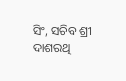ସିଂ, ସଚିବ ଶ୍ରୀ ଦାଶରଥି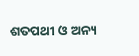ଶତପଥୀ ଓ ଅନ୍ୟ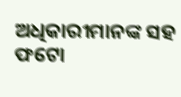ଅଧିକାରୀମାନଙ୍କ ସହ ଫଟୋ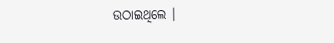ଉଠାଇଥିଲେ ।